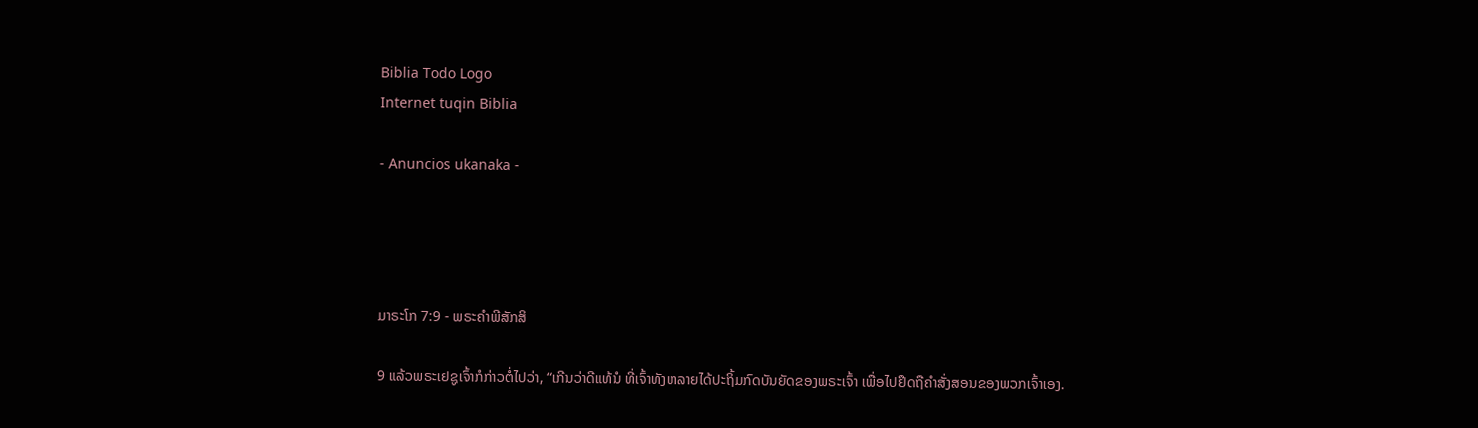Biblia Todo Logo
Internet tuqin Biblia

- Anuncios ukanaka -




ມາຣະໂກ 7:9 - ພຣະຄຳພີສັກສິ

9 ແລ້ວພຣະເຢຊູເຈົ້າກໍກ່າວຕໍ່ໄປວ່າ, “ເກີນວ່າດີແທ້ນໍ ທີ່ເຈົ້າທັງຫລາຍໄດ້ປະຖິ້ມກົດບັນຍັດຂອງພຣະເຈົ້າ ເພື່ອໄປຢຶດຖືຄຳສັ່ງສອນຂອງພວກເຈົ້າເອງ.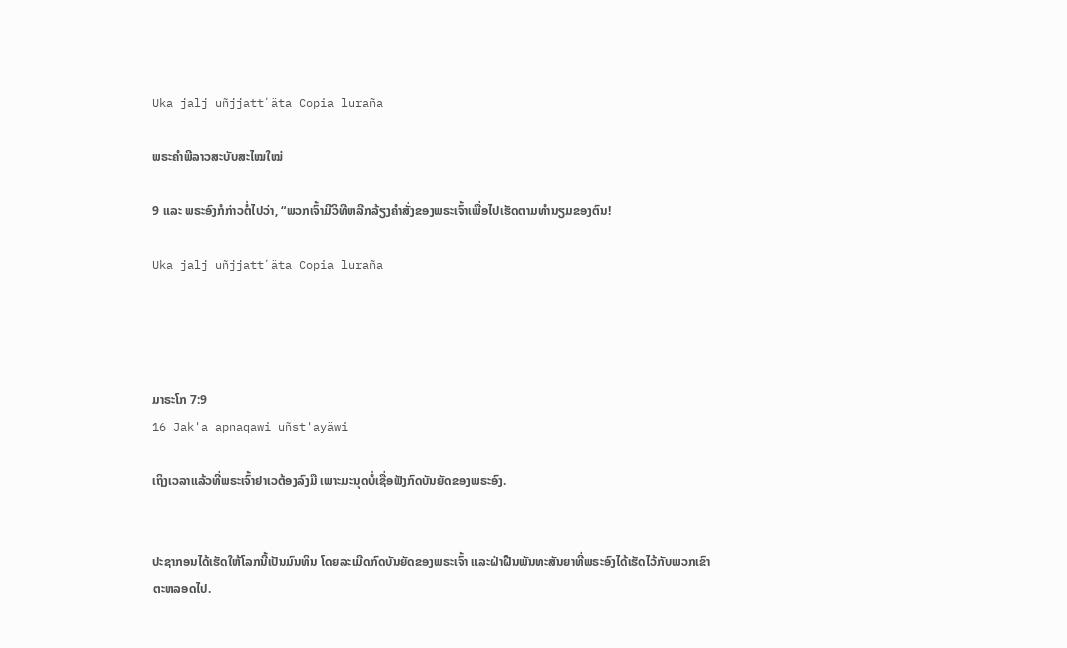Uka jalj uñjjattʼäta Copia luraña

ພຣະຄຳພີລາວສະບັບສະໄໝໃໝ່

9 ແລະ ພຣະອົງກໍກ່າວຕໍ່ໄປວ່າ, “ພວກເຈົ້າມີວິທີຫລີກລ້ຽງຄຳສັ່ງຂອງພຣະເຈົ້າເພື່ອໄປເຮັດຕາມທຳນຽມຂອງຕົນ!

Uka jalj uñjjattʼäta Copia luraña




ມາຣະໂກ 7:9
16 Jak'a apnaqawi uñst'ayäwi

ເຖິງເວລາແລ້ວທີ່ພຣະເຈົ້າຢາເວຕ້ອງລົງມື ເພາະມະນຸດບໍ່ເຊື່ອຟັງກົດບັນຍັດຂອງພຣະອົງ.


ປະຊາກອນໄດ້ເຮັດໃຫ້ໂລກນີ້ເປັນມົນທິນ ໂດຍລະເມີດກົດບັນຍັດຂອງພຣະເຈົ້າ ແລະຝ່າຝືນພັນທະສັນຍາທີ່ພຣະອົງໄດ້ເຮັດໄວ້ກັບພວກເຂົາຕະຫລອດໄປ.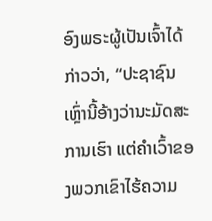ອົງພຣະຜູ້ເປັນເຈົ້າໄດ້ກ່າວວ່າ, “ປະຊາຊົນເຫຼົ່ານີ້ອ້າງວ່ານະມັດສະການເຮົາ ແຕ່ຄຳເວົ້າຂອງພວກເຂົາໄຮ້ຄວາມ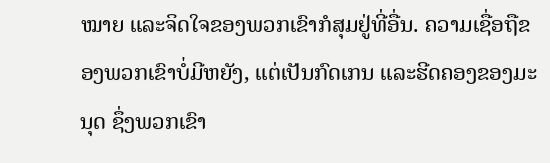ໝາຍ ແລະຈິດໃຈຂອງພວກເຂົາກໍສຸມຢູ່ທີ່ອື່ນ. ຄວາມເຊື່ອຖືຂອງພວກເຂົາບໍ່ມີຫຍັງ, ແຕ່ເປັນກົດເກນ ແລະຮີດຄອງຂອງມະນຸດ ຊຶ່ງພວກເຂົາ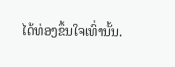ໄດ້ທ່ອງຂຶ້ນໃຈເທົ່ານັ້ນ.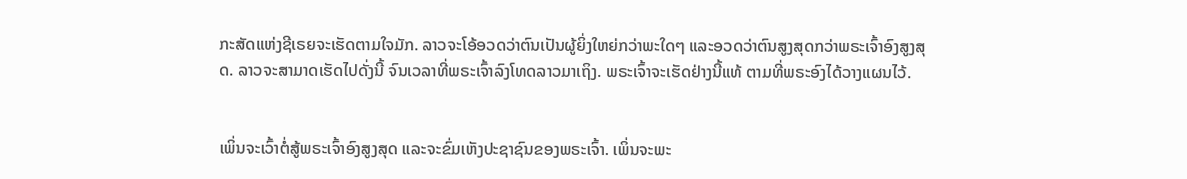ກະສັດແຫ່ງຊີເຣຍຈະເຮັດຕາມໃຈມັກ. ລາວຈະໂອ້ອວດວ່າຕົນເປັນຜູ້ຍິ່ງໃຫຍ່ກວ່າພະໃດໆ ແລະອວດວ່າຕົນສູງສຸດກວ່າພຣະເຈົ້າອົງສູງສຸດ. ລາວຈະສາມາດເຮັດໄປດັ່ງນີ້ ຈົນເວລາທີ່ພຣະເຈົ້າລົງໂທດລາວມາເຖິງ. ພຣະເຈົ້າຈະເຮັດຢ່າງນີ້ແທ້ ຕາມທີ່ພຣະອົງໄດ້ວາງແຜນໄວ້.


ເພິ່ນຈະເວົ້າຕໍ່ສູ້ພຣະເຈົ້າອົງສູງສຸດ ແລະຈະຂົ່ມເຫັງປະຊາຊົນຂອງພຣະເຈົ້າ. ເພິ່ນຈະພະ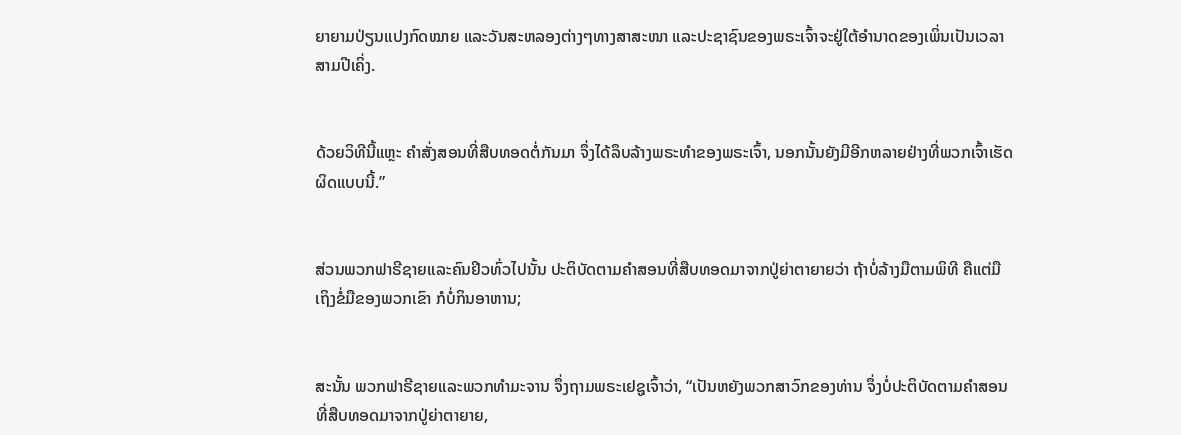ຍາຍາມປ່ຽນແປງກົດໝາຍ ແລະວັນສະຫລອງຕ່າງໆທາງສາສະໜາ ແລະປະຊາຊົນຂອງພຣະເຈົ້າຈະຢູ່ໃຕ້ອຳນາດຂອງເພິ່ນເປັນເວລາສາມປີເຄິ່ງ.


ດ້ວຍວິທີນີ້ແຫຼະ ຄຳສັ່ງສອນທີ່ສືບທອດຕໍ່ກັນມາ ຈຶ່ງໄດ້ລຶບລ້າງພຣະທຳຂອງພຣະເຈົ້າ, ນອກນັ້ນຍັງມີອີກຫລາຍຢ່າງທີ່ພວກເຈົ້າເຮັດຜິດແບບນີ້.”


ສ່ວນພວກຟາຣີຊາຍແລະຄົນຢິວທົ່ວໄປນັ້ນ ປະຕິບັດຕາມຄຳສອນທີ່ສືບທອດມາຈາກປູ່ຍ່າຕາຍາຍວ່າ ຖ້າບໍ່ລ້າງມືຕາມພິທີ ຄືແຕ່ມືເຖິງຂໍ່ມືຂອງພວກເຂົາ ກໍບໍ່ກິນອາຫານ;


ສະນັ້ນ ພວກຟາຣີຊາຍແລະພວກທຳມະຈານ ຈຶ່ງຖາມພຣະເຢຊູເຈົ້າວ່າ, “ເປັນຫຍັງພວກສາວົກຂອງທ່ານ ຈຶ່ງບໍ່ປະຕິບັດຕາມຄຳສອນ ທີ່ສືບທອດມາຈາກປູ່ຍ່າຕາຍາຍ,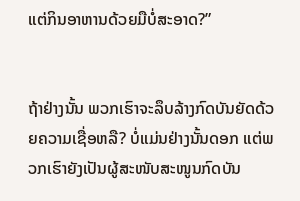ແຕ່ກິນອາຫານດ້ວຍມືບໍ່ສະອາດ?”


ຖ້າຢ່າງນັ້ນ ພວກເຮົາຈະລຶບລ້າງກົດບັນຍັດດ້ວຍຄວາມເຊື່ອຫລື? ບໍ່ແມ່ນຢ່າງນັ້ນດອກ ແຕ່ພວກເຮົາຍັງເປັນຜູ້ສະໜັບສະໜູນກົດບັນ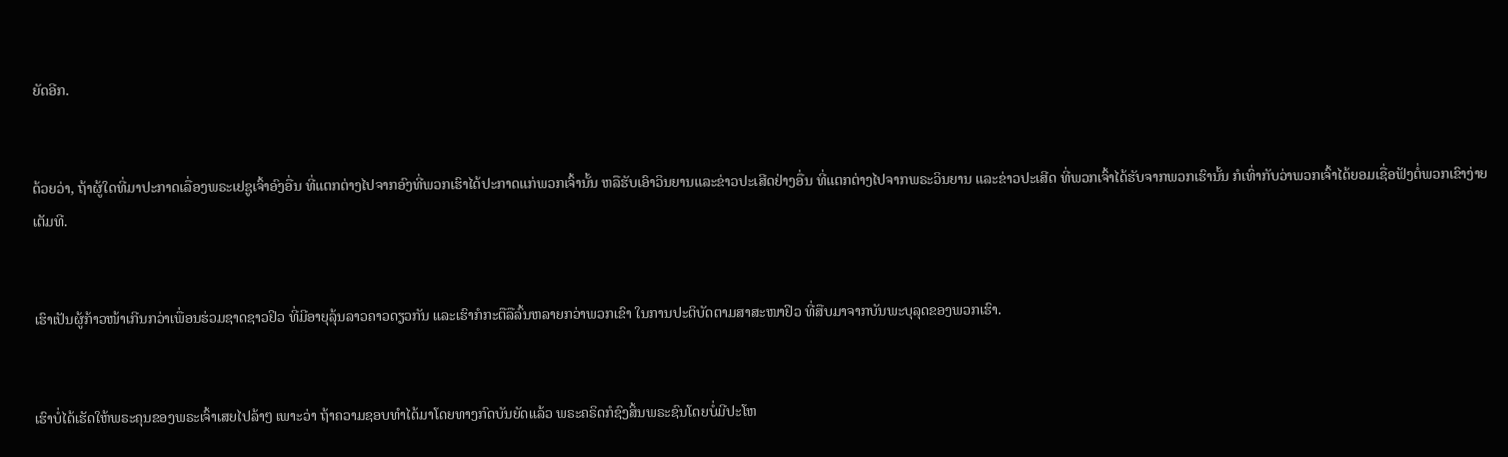ຍັດອີກ.


ດ້ວຍວ່າ, ຖ້າຜູ້ໃດທີ່ມາປະກາດເລື່ອງພຣະເຢຊູເຈົ້າອົງອື່ນ ທີ່ແຕກຕ່າງໄປຈາກອົງທີ່ພວກເຮົາໄດ້ປະກາດແກ່ພວກເຈົ້ານັ້ນ ຫລືຮັບເອົາວິນຍານແລະຂ່າວປະເສີດຢ່າງອື່ນ ທີ່ແຕກຕ່າງໄປຈາກພຣະວິນຍານ ແລະຂ່າວປະເສີດ ທີ່ພວກເຈົ້າໄດ້ຮັບຈາກພວກເຮົານັ້ນ ກໍເທົ່າກັບວ່າພວກເຈົ້າໄດ້ຍອມເຊື່ອຟັງຕໍ່ພວກເຂົາງ່າຍເຕັມທີ.


ເຮົາເປັນຜູ້ກ້າວໜ້າເກີນກວ່າເພື່ອນຮ່ວມຊາດຊາວຢິວ ທີ່ມີອາຍຸລຸ້ນລາວຄາວດຽວກັນ ແລະເຮົາກໍກະຕືລືລົ້ນຫລາຍກວ່າພວກເຂົາ ໃນການປະຕິບັດຕາມສາສະໜາຢິວ ທີ່ສືບມາຈາກບັນພະບຸລຸດຂອງພວກເຮົາ.


ເຮົາບໍ່ໄດ້ເຮັດໃຫ້ພຣະຄຸນຂອງພຣະເຈົ້າເສຍໄປລ້າໆ ເພາະວ່າ ຖ້າຄວາມຊອບທຳໄດ້ມາໂດຍທາງກົດບັນຍັດແລ້ວ ພຣະຄຣິດກໍຊົງສິ້ນພຣະຊົນໂດຍບໍ່ມີປະໂຫ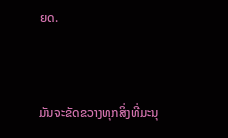ຍດ.


ມັນຈະຂັດຂວາງທຸກສິ່ງທີ່ມະນຸ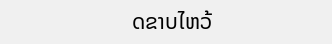ດຂາບໄຫວ້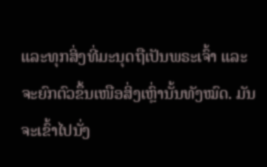ແລະທຸກສິ່ງທີ່ມະນຸດຖືເປັນພຣະເຈົ້າ ແລະຈະຍົກຕົວຂຶ້ນເໜືອສິ່ງເຫຼົ່ານັ້ນທັງໝົດ. ມັນຈະເຂົ້າໄປນັ່ງ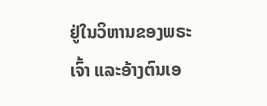ຢູ່ໃນວິຫານຂອງພຣະເຈົ້າ ແລະອ້າງຕົນເອ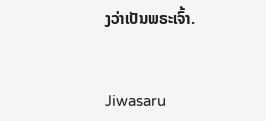ງວ່າເປັນພຣະເຈົ້າ.


Jiwasaru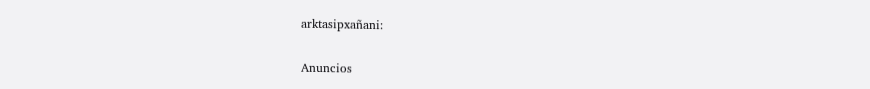arktasipxañani:

Anuncios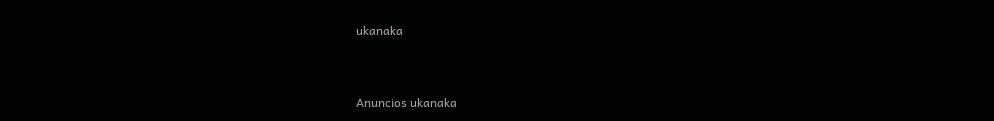ukanaka


Anuncios ukanaka